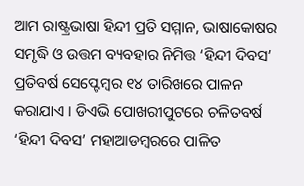ଆମ ରାଷ୍ଟ୍ରଭାଷା ହିନ୍ଦୀ ପ୍ରତି ସମ୍ମାନ, ଭାଷାକୋଷର ସମୃଦ୍ଧି ଓ ଉତ୍ତମ ବ୍ୟବହାର ନିମିତ୍ତ ‘ହିନ୍ଦୀ ଦିବସ’ ପ୍ରତିବର୍ଷ ସେପ୍ଟେମ୍ବର ୧୪ ତାରିଖରେ ପାଳନ କରାଯାଏ । ଡିଏଭି ପୋଖରୀପୁଟରେ ଚଳିତବର୍ଷ ‘ହିନ୍ଦୀ ଦିବସ’ ମହାଆଡମ୍ବରରେ ପାଳିତ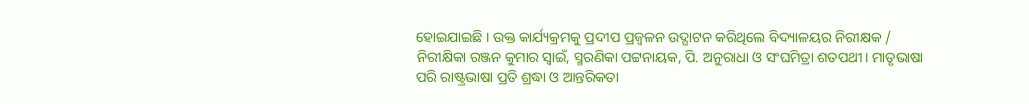ହୋଇଯାଇଛି । ଉକ୍ତ କାର୍ଯ୍ୟକ୍ରମକୁ ପ୍ରଦୀପ ପ୍ରଜ୍ୱଳନ ଉଦ୍ଘାଟନ କରିଥିଲେ ବିଦ୍ୟାଳୟର ନିରୀକ୍ଷକ / ନିରୀକ୍ଷିକା ରଞ୍ଜନ କୁମାର ସ୍ୱାଇଁ, ସ୍ମରଣିକା ପଟ୍ଟନାୟକ, ପି. ଅନୁରାଧା ଓ ସଂଘମିତ୍ରା ଶତପଥୀ। ମାତୃଭାଷା ପରି ରାଷ୍ଟ୍ରଭାଷା ପ୍ରତି ଶ୍ରଦ୍ଧା ଓ ଆନ୍ତରିକତା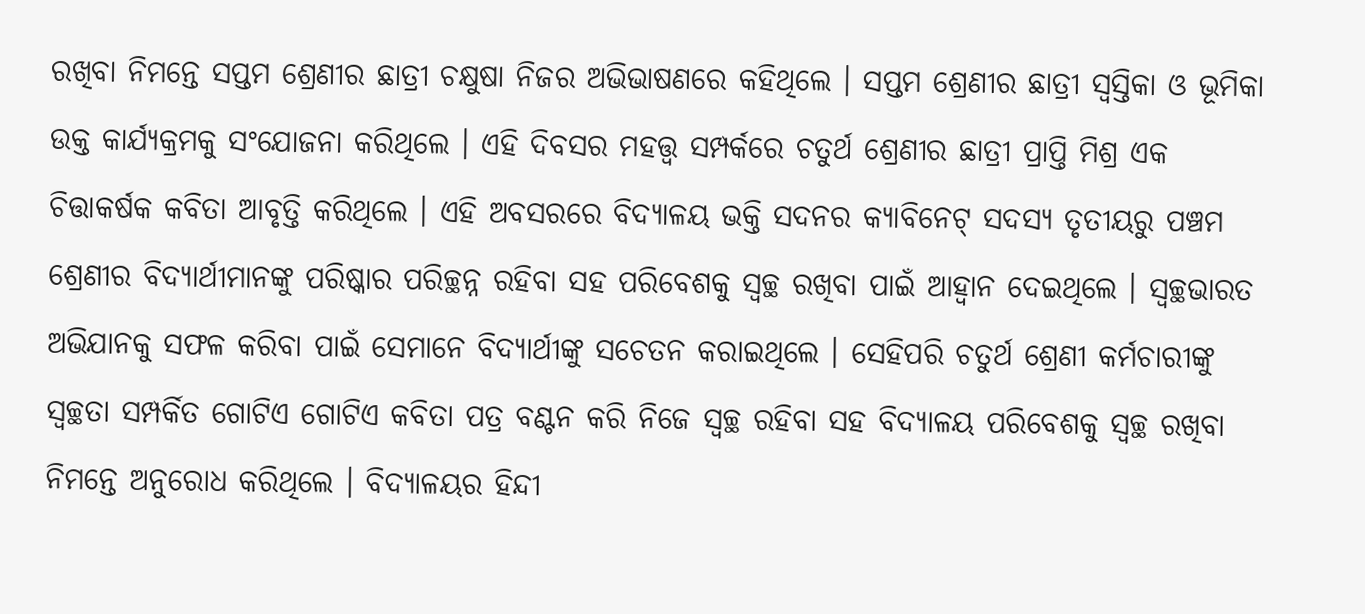ରଖିବା ନିମନ୍ତେ ସପ୍ତମ ଶ୍ରେଣୀର ଛାତ୍ରୀ ଚକ୍ଷୁଷା ନିଜର ଅଭିଭାଷଣରେ କହିଥିଲେ । ସପ୍ତମ ଶ୍ରେଣୀର ଛାତ୍ରୀ ସ୍ୱସ୍ତିକା ଓ ଭୂମିକା ଉକ୍ତ କାର୍ଯ୍ୟକ୍ରମକୁ ସଂଯୋଜନା କରିଥିଲେ । ଏହି ଦିବସର ମହତ୍ତ୍ୱ ସମ୍ପର୍କରେ ଚତୁର୍ଥ ଶ୍ରେଣୀର ଛାତ୍ରୀ ପ୍ରାପ୍ତି ମିଶ୍ର ଏକ ଚିତ୍ତାକର୍ଷକ କବିତା ଆବୃତ୍ତି କରିଥିଲେ । ଏହି ଅବସରରେ ବିଦ୍ୟାଳୟ ଭକ୍ତି ସଦନର କ୍ୟାବିନେଟ୍ ସଦସ୍ୟ ତୃତୀୟରୁ ପଞ୍ଚମ ଶ୍ରେଣୀର ବିଦ୍ୟାର୍ଥୀମାନଙ୍କୁ ପରିଷ୍କାର ପରିଚ୍ଛନ୍ନ ରହିବା ସହ ପରିବେଶକୁ ସ୍ୱଚ୍ଛ ରଖିବା ପାଇଁ ଆହ୍ୱାନ ଦେଇଥିଲେ । ସ୍ୱଚ୍ଛଭାରତ ଅଭିଯାନକୁ ସଫଳ କରିବା ପାଇଁ ସେମାନେ ବିଦ୍ୟାର୍ଥୀଙ୍କୁ ସଚେତନ କରାଇଥିଲେ । ସେହିପରି ଚତୁର୍ଥ ଶ୍ରେଣୀ କର୍ମଚାରୀଙ୍କୁ ସ୍ୱଚ୍ଛତା ସମ୍ପର୍କିତ ଗୋଟିଏ ଗୋଟିଏ କବିତା ପତ୍ର ବଣ୍ଟନ କରି ନିଜେ ସ୍ୱଚ୍ଛ ରହିବା ସହ ବିଦ୍ୟାଳୟ ପରିବେଶକୁ ସ୍ୱଚ୍ଛ ରଖିବା ନିମନ୍ତେ ଅନୁରୋଧ କରିଥିଲେ । ବିଦ୍ୟାଳୟର ହିନ୍ଦୀ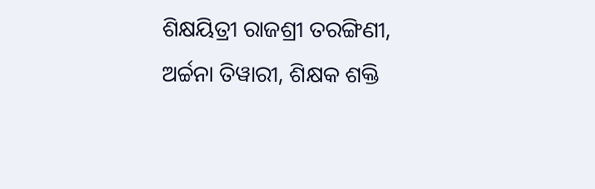ଶିକ୍ଷୟିତ୍ରୀ ରାଜଶ୍ରୀ ତରଙ୍ଗିଣୀ, ଅର୍ଚ୍ଚନା ତିୱାରୀ, ଶିକ୍ଷକ ଶକ୍ତି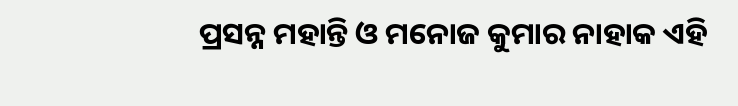ପ୍ରସନ୍ନ ମହାନ୍ତି ଓ ମନୋଜ କୁମାର ନାହାକ ଏହି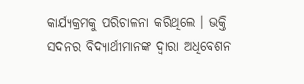କାର୍ଯ୍ୟକ୍ରମକୁ ପରିଚାଳନା କରିଥିଲେ । ଭକ୍ତି ସଦନର ବିଦ୍ୟାର୍ଥୀମାନଙ୍କ ଦ୍ୱାରା ଅଧିବେଶନ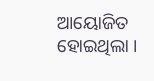ଆୟୋଜିତ ହୋଇଥିଲା ।